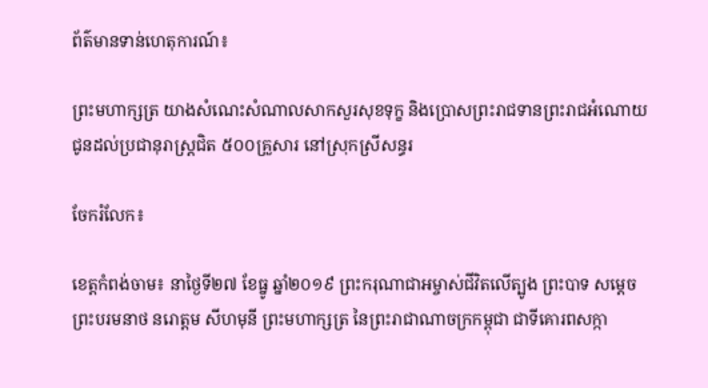ព័ត៌មានទាន់ហេតុការណ៍៖

ព្រះមហាក្សត្រ យាងសំណេះសំណាលសាកសួរសុខទុក្ខ និងប្រោសព្រះរាជទានព្រះរាជអំណោយ ជូនដល់ប្រជានុរាស្រ្តជិត ៥០០គ្រួសារ នៅស្រុកស្រីសន្ធរ

ចែករំលែក៖

ខេត្តកំពង់ចាម៖ នាថ្ងៃទី២៧ ខែធ្នូ ឆ្នាំ២០១៩ ព្រះករុណាជាអម្ចាស់ជីវិតលើត្បូង ព្រះបាទ សម្តេច ព្រះបរមនាថ នរោត្តម សីហមុនី ព្រះមហាក្សត្រ នៃព្រះរាជាណាចក្រកម្ពុជា ជាទីគោរពសក្កា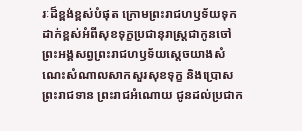រៈដ៏ខ្ពង់ខ្ពស់បំផុត ក្រោមព្រះរាជហឫទ័យទុកដាក់ខ្ពស់អំពីសុខទុក្ខប្រជានុរាស្រ្តជាកូនចៅ ព្រះអង្គសព្វព្រះរាជហឫទ័យស្តេចយាងសំណេះសំណាលសាកសួរសុខទុក្ខ និងប្រោសព្រះរាជទាន ព្រះរាជអំណោយ ជូនដល់ប្រជាក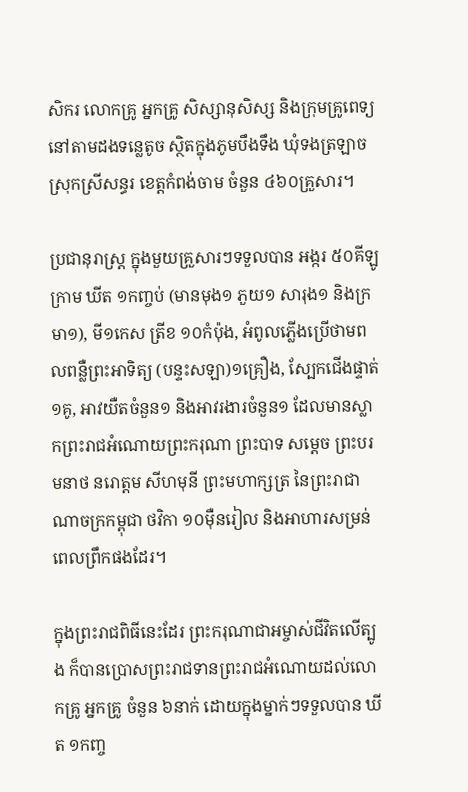សិករ លោកគ្រូ អ្នកគ្រូ សិស្សានុសិស្ស និងក្រុមគ្រូពេទ្យ នៅតាមដងទន្លេតូច ស្ថិតក្នុងភូមបឹងទឹង ឃុំទងត្រឡាច ស្រុកស្រីសន្ធរ ខេត្តកំពង់ចាម ចំនួន ៤៦០គ្រួសារ។

ប្រជានុរាស្រ្ត ក្នុងមួយគ្រួសារៗទទួលបាន អង្ករ ៥០គីឡូក្រាម ឃីត ១កញ្ចប់ (មានមុង១ ភួយ១ សារុង១ និងក្រមា១), មី១កេស ត្រីខ ១០កំប៉ុង, អំពូលភ្លើងប្រើថាមពលពន្លឺព្រះអាទិត្យ (បន្ទះសឡា)១គ្រឿង, ស្បែកជើងផ្ទាត់១គូ, អាវយឺតចំនួន១ និងអាវរងារចំនួន១ ដែលមានស្លាកព្រះរាជអំណោយព្រះករុណា ព្រះបាទ សម្តេច ព្រះបរមនាថ នរោត្តម សីហមុនី ព្រះមហាក្សត្រ នៃព្រះរាជាណាចក្រកម្ពុជា ថវិកា ១០ម៉ឺនរៀល និងអាហារសម្រន់ពេលព្រឹកផងដែរ។

ក្នុងព្រះរាជពិធីនេះដែរ ព្រះករុណាជាអម្ចាស់ជីវិតលើត្បូង ក៏បានប្រោសព្រះរាជទានព្រះរាជអំណោយដល់លោកគ្រូ អ្នកគ្រូ ចំនួន ៦នាក់ ដោយក្នុងម្នាក់ៗទទួលបាន ឃីត ១កញ្ច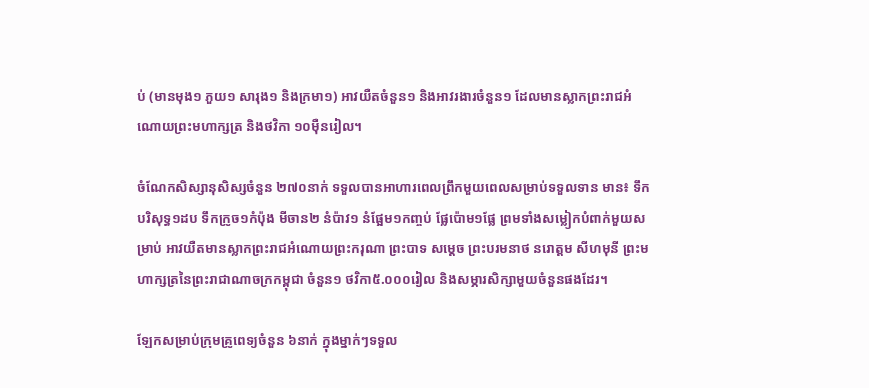ប់ (មានមុង១ ភួយ១ សារុង១ និងក្រមា១) អាវយឺតចំនួន១ និងអាវរងារចំនួន១ ដែលមានស្លាកព្រះរាជអំណោយព្រះមហាក្សត្រ និងថវិកា ១០ម៉ឺនរៀល។

ចំណែកសិស្សានុសិស្សចំនួន ២៧០នាក់ ទទួលបានអាហារពេលព្រឹកមួយពេលសម្រាប់ទទួលទាន មាន៖ ទឹកបរិសុទ្ធ១ដប ទឹកក្រូច១កំប៉ុង មីចាន២ នំប៉ាវ១ នំផ្អែម១កញ្ចប់ ផ្លែប៉ោម១ផ្លែ ព្រមទាំងសម្លៀកបំពាក់មួយសម្រាប់ អាវយឺតមានស្លាកព្រះរាជអំណោយព្រះករុណា ព្រះបាទ សម្តេច ព្រះបរមនាថ នរោត្តម សីហមុនី ព្រះមហាក្សត្រនៃព្រះរាជាណាចក្រកម្ពុជា ចំនួន១ ថវិកា៥.០០០រៀល និងសម្ភារសិក្សាមួយចំនួនផងដែរ។

ឡែកសម្រាប់ក្រុមគ្រូពេទ្យចំនួន ៦នាក់ ក្នុងម្នាក់ៗទទួល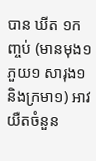បាន ឃីត ១កញ្ចប់ (មានមុង១ ភួយ១ សារុង១ និងក្រមា១) អាវយឺតចំនួន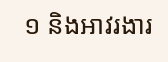១ និងអាវរងារ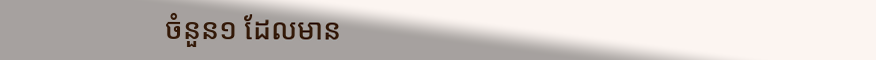ចំនួន១ ដែលមាន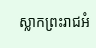ស្លាកព្រះរាជអំ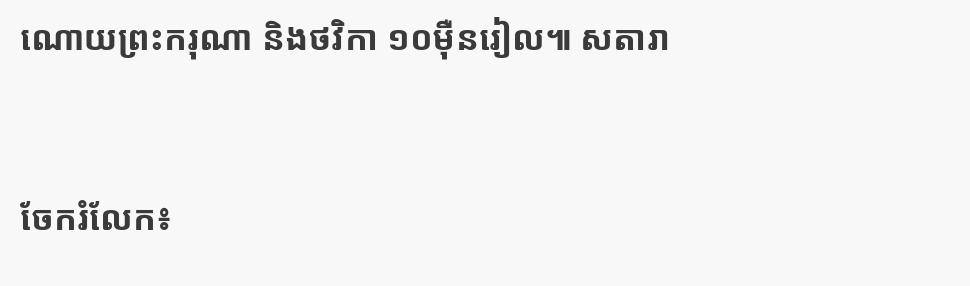ណោយព្រះករុណា និងថវិកា ១០ម៉ឺនរៀល៕ សតារា


ចែករំលែក៖